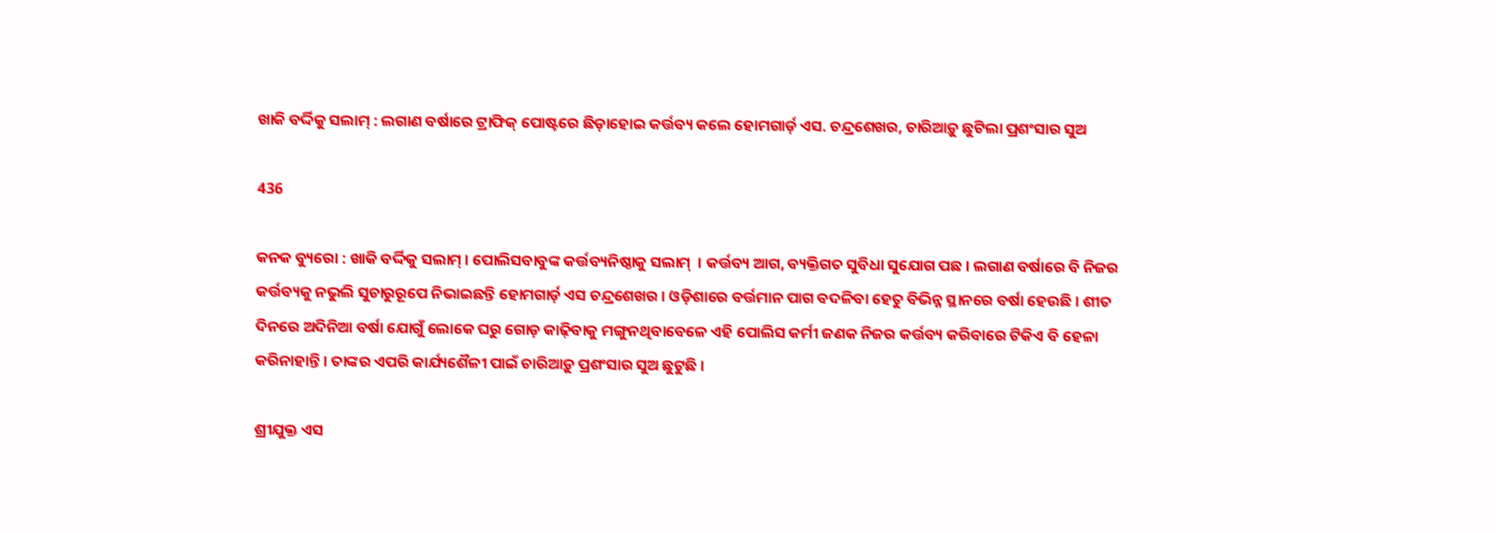ଖାକି ବର୍ଦ୍ଦିକୁ ସଲାମ୍ : ଲଗାଣ ବର୍ଷାରେ ଟ୍ରାଫିକ୍ ପୋଷ୍ଟରେ ଛିଡ଼ାହୋଇ କର୍ତ୍ତବ୍ୟ କଲେ ହୋମଗାର୍ଡ଼ ଏସ. ଚନ୍ଦ୍ରଶେଖର, ଚାରିଆଡ଼ୁ ଛୁଟିଲା ପ୍ରଶଂସାର ସୁଅ

436

କନକ ବ୍ୟୁରୋ : ଖାକି ବର୍ଦ୍ଦିକୁ ସଲାମ୍ । ପୋଲିସବାବୁଙ୍କ କର୍ତ୍ତବ୍ୟନିଷ୍ଠାକୁ ସଲାମ୍  । କର୍ତ୍ତବ୍ୟ ଆଗ, ବ୍ୟକ୍ତିଗତ ସୁବିଧା ସୁଯୋଗ ପଛ । ଲଗାଣ ବର୍ଷାରେ ବି ନିଜର କର୍ତ୍ତବ୍ୟକୁ ନଭୁଲି ସୁଚାରୁରୂପେ ନିଭାଇଛନ୍ତି ହୋମଗାର୍ଡ଼ ଏସ ଚନ୍ଦ୍ରଶେଖର । ଓଡ଼ିଶାରେ ବର୍ତ୍ତମାନ ପାଗ ବଦଳିବା ହେତୁ ବିଭିନ୍ନ ସ୍ଥାନରେ ବର୍ଷା ହେଉଛି । ଶୀତ ଦିନରେ ଅଦିନିଆ ବର୍ଷା ଯୋଗୁଁ ଲୋକେ ଘରୁ ଗୋଡ଼ କାଢ଼ିବାକୁ ମଙ୍ଗୁନଥିବାବେଳେ ଏହି ପୋଲିସ କର୍ମୀ ଜଣକ ନିଜର କର୍ତ୍ତବ୍ୟ କରିବାରେ ଟିକିଏ ବି ହେଳା କରିନାହାନ୍ତି । ତାଙ୍କର ଏପରି କାର୍ଯ୍ୟଶୈଳୀ ପାଇଁ ଚାରିଆଡ଼ୁ ପ୍ରଶଂସାର ସୁଅ ଛୁଟୁଛି ।

ଶ୍ରୀଯୁକ୍ତ ଏସ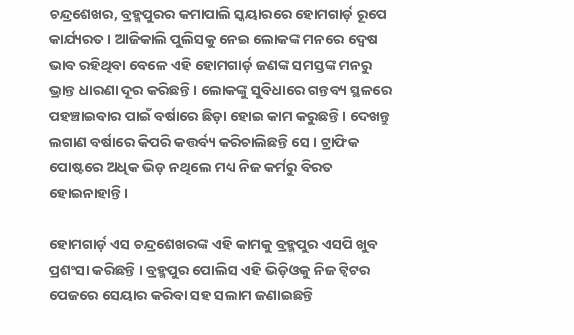ଚନ୍ଦ୍ରଶେଖର, ବ୍ରହ୍ମପୁରର କମାପାଲି ସ୍କୟାରରେ ହୋମଗାର୍ଡ଼ ରୂପେ କାର୍ଯ୍ୟରତ । ଆଜିକାଲି ପୁଲିସକୁ ନେଇ ଲୋକଙ୍କ ମନରେ ଦ୍ୱେଷ ଭାବ ରହିଥିବା ବେଳେ ଏହି ହୋମଗାର୍ଡ଼ ଜଣଙ୍କ ସମସ୍ତଙ୍କ ମନରୁ ଭ୍ରାନ୍ତ ଧାରଣା ଦୂର କରିଛନ୍ତି । ଲୋକଙ୍କୁ ସୁବିଧାରେ ଗନ୍ତବ୍ୟ ସ୍ଥଳରେ ପହଞ୍ଚାଇବାର ପାଇଁ ବର୍ଷାରେ ଛିଡ଼ା ହୋଇ କାମ କରୁଛନ୍ତି । ଦେଖନ୍ତୁ ଲଗାଣ ବର୍ଷାରେ କିପରି କତ୍ତର୍ବ୍ୟ କରିଚାଲିଛନ୍ତି ସେ । ଟ୍ରାଫିକ ପୋଷ୍ଟରେ ଅଧିକ ଭିଡ଼ ନଥିଲେ ମଧ୍ୟ ନିଜ କର୍ମରୁ ବିରତ ହୋଇନାହାନ୍ତି ।

ହୋମଗାର୍ଡ଼ ଏସ ଚନ୍ଦ୍ରଶେଖରଙ୍କ ଏହି କାମକୁ ବ୍ରହ୍ମପୁର ଏସପି ଖୁବ ପ୍ରଶଂସା କରିଛନ୍ତି । ବ୍ରହ୍ମପୁର ପୋଲିସ ଏହି ଭିଡ଼ିଓକୁ ନିଜ ଟ୍ୱିଟର ପେଜରେ ସେୟାର କରିବା ସହ ସଲାମ ଜଣାଇଛନ୍ତି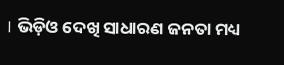। ଭିଡ଼ିଓ ଦେଖି ସାଧାରଣ ଜନତା ମଧ୍ୟ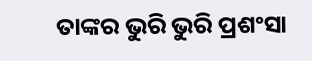ତାଙ୍କର ଭୁରି ଭୁରି ପ୍ରଶଂସା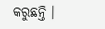କରୁଛନ୍ତି ।